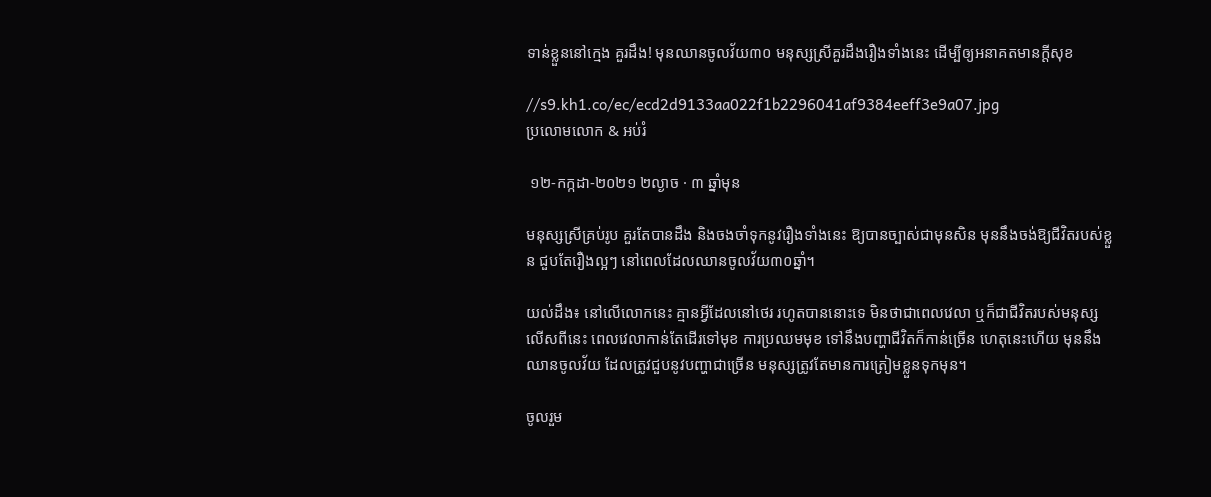ទាន់ខ្លួននៅក្មេង គួរដឹង! មុនឈានចូលវ័យ៣០ មនុស្សស្រីគួរដឹងរឿងទាំងនេះ ដើម្បីឲ្យអនាគតមានក្តីសុខ

//s9.kh1.co/ec/ecd2d9133aa022f1b2296041af9384eeff3e9a07.jpg
ប្រលោមលោក & អប់រំ

 ១២-កក្កដា-២០២១ ២ល្ងាច · ៣ ឆ្នាំមុន

មនុស្សស្រីគ្រប់រូប គួរតែបានដឹង និងចងចាំទុកនូវរឿងទាំងនេះ ឱ្យបានច្បាស់ជាមុនសិន មុននឹងចង់ឱ្យជីវិតរបស់ខ្លួន ជួបតែរឿងល្អៗ នៅពេលដែលឈានចូលវ័យ៣០ឆ្នាំ។

យល់ដឹង៖ នៅលើលោកនេះ គ្មានអ្វីដែលនៅថេរ រហូតបាននោះទេ មិនថាជាពេលវេលា ឬក៏ជាជីវិតរបស់មនុស្ស លើសពីនេះ ពេលវេលាកាន់តែដើរទៅមុខ ការប្រឈមមុខ ទៅនឹងបញ្ហាជីវិតក៏កាន់ច្រើន ហេតុនេះហើយ មុននឹងឈានចូលវ័យ ដែលត្រូវជួបនូវបញ្ហាជាច្រើន មនុស្សត្រូវតែមានការត្រៀមខ្លួនទុកមុន។

ចូលរួម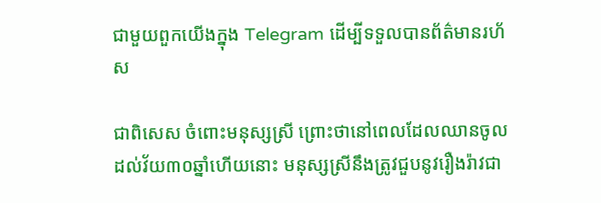ជាមួយពួកយើងក្នុង Telegram ដើម្បីទទួលបានព័ត៌មានរហ័ស

ជាពិសេស ចំពោះមនុស្សស្រី ព្រោះថានៅពេលដែលឈានចូលដល់វ័យ៣០ឆ្នាំហើយនោះ មនុស្សស្រីនឹងត្រូវជួបនូវរឿងរ៉ាវជា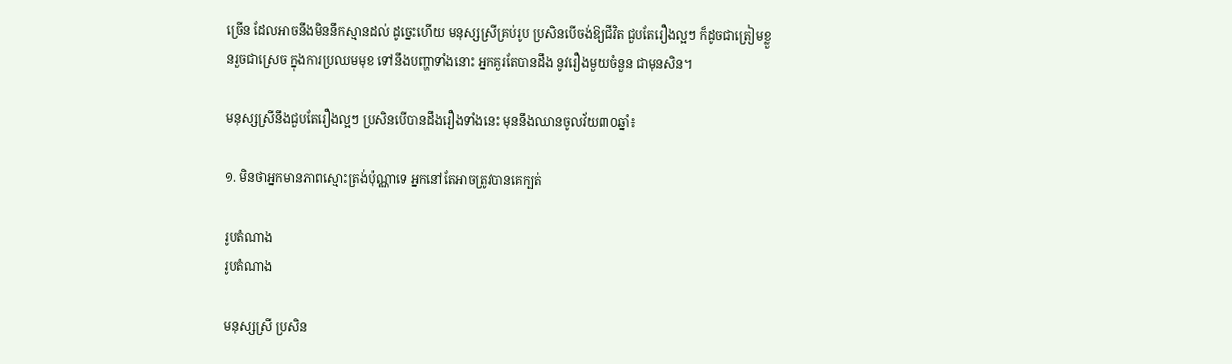ច្រើន ដែលអាចនឹងមិននឹកស្មានដល់ ដូច្នេះហើយ មនុស្សស្រីគ្រប់រូប ប្រសិនបើចង់ឱ្យជីវិត ជួបតែរឿងល្អៗ ក៏ដូចជាត្រៀមខ្លួនរួចជាស្រេច ក្នុងការប្រឈមមុខ ទៅនឹងបញ្ហាទាំងនោះ អ្នកគួរតែបានដឹង នូវរឿងមួយចំនួន ជាមុនសិន។

មនុស្សស្រីនឹងជួបតែរឿងល្អៗ ប្រសិនបើបានដឹងរឿងទាំងនេះ មុននឹងឈានចូលវ័យ៣០ឆ្នាំ៖

១. មិនថាអ្នកមានភាពស្មោះត្រង់ប៉ុណ្ណាទេ អ្នកនៅតែអាចត្រូវបានគេក្បត់

រូបតំណាង
រូបតំណាង

មនុស្សស្រី ប្រសិន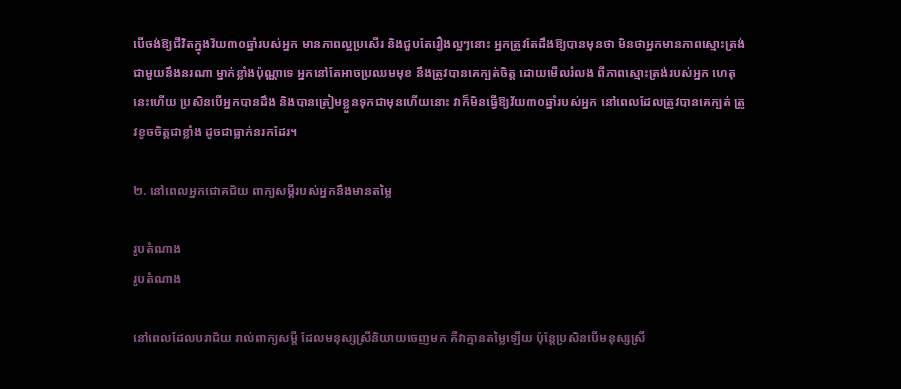បើចង់ឱ្យជីវិតក្នុងវ័យ៣០ឆ្នាំរបស់អ្នក មានភាពល្អប្រសើរ និងជួបតែរឿងល្អៗនោះ អ្នកត្រូវតែដឹងឱ្យបានមុនថា មិនថាអ្នកមានភាពស្មោះត្រង់ ជាមួយនឹងនរណា ម្នាក់ខ្លាំងប៉ុណ្ណាទេ អ្នកនៅតែអាចប្រឈមមុខ នឹងត្រូវបានគេក្បត់ចិត្ត ដោយមើលរំលង ពីភាពស្មោះត្រង់របស់អ្នក ហេតុនេះហើយ ប្រសិនបើអ្នកបានដឹង និងបានត្រៀមខ្លួនទុកជាមុនហើយនោះ វាក៏មិនធ្វើឱ្យវ័យ៣០ឆ្នាំរបស់អ្នក នៅពេលដែលត្រូវបានគេក្បត់ ត្រូវខូចចិត្តជាខ្លាំង ដូចជាធ្លាក់នរកដែរ។

២. នៅពេលអ្នកជោគជ័យ ពាក្យសម្តីរបស់អ្នកនឹងមានតម្លៃ

រូបតំណាង
រូបតំណាង

នៅពេលដែលបរាជ័យ រាល់ពាក្យសម្តី ដែលមនុស្សស្រីនិយាយចេញមក គឺវាគ្មានតម្លៃឡើយ ប៉ុន្តែប្រសិនបើមនុស្សស្រី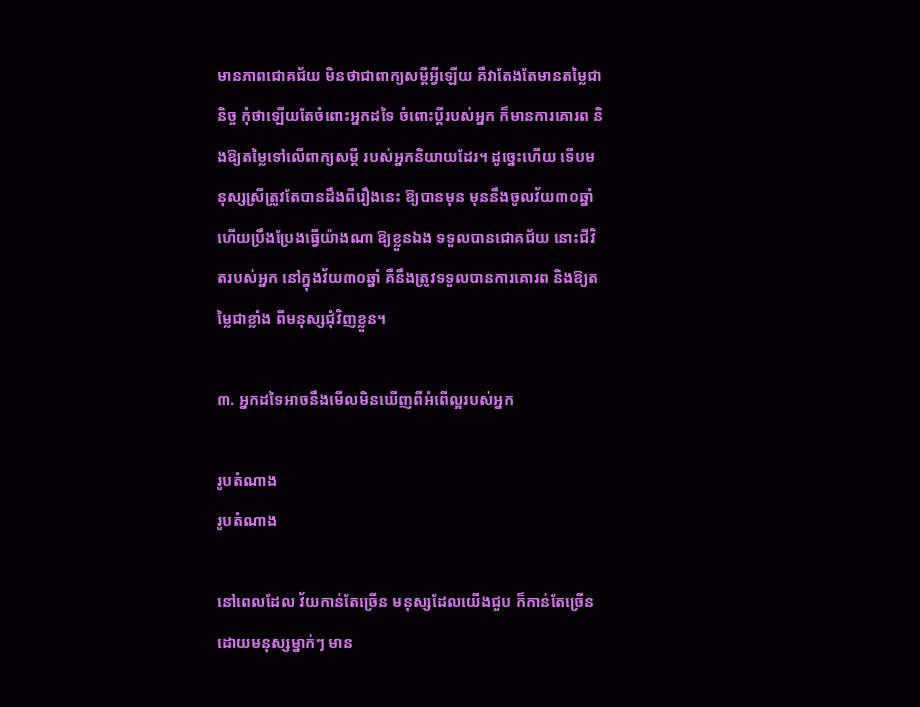មានភាពជោគជ័យ មិនថាជាពាក្យសម្តីអ្វីឡើយ គឺវាតែងតែមានតម្លៃជានិច្ច កុំថាឡើយតែចំពោះអ្នកដទៃ ចំពោះប្តីរបស់អ្នក ក៏មានការគោរព និងឱ្យតម្លៃទៅលើពាក្យសម្តី របស់អ្នកនិយាយដែរ។ ដូច្នេះហើយ ទើបមនុស្សស្រីត្រូវតែបានដឹងពីរឿងនេះ ឱ្យបានមុន មុននឹងចូលវ័យ៣០ឆ្នាំ ហើយប្រឹងប្រែងធ្វើយ៉ាងណា ឱ្យខ្លួនឯង ទទួលបានជោគជ័យ នោះជីវិតរបស់អ្នក នៅក្នុងវ័យ៣០ឆ្នាំ គឺនឹងត្រូវទទួលបានការគោរព និងឱ្យតម្លៃជាខ្លាំង ពីមនុស្សជុំវិញខ្លួន។

៣. អ្នកដទៃអាចនឹងមើលមិនឃើញពីអំពើល្អរបស់អ្នក

រូបតំណាង
រូបតំណាង

នៅពេលដែល វ័យកាន់តែច្រើន មនុស្សដែលយើងជួប ក៏កាន់តែច្រើន ដោយមនុស្សម្នាក់ៗ មាន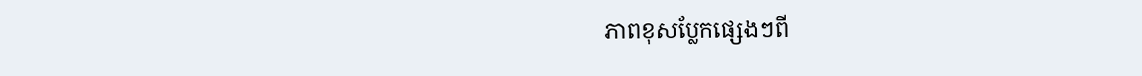ភាពខុសប្លែកផ្សេងៗពី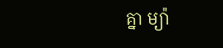គ្នា ម្យ៉ា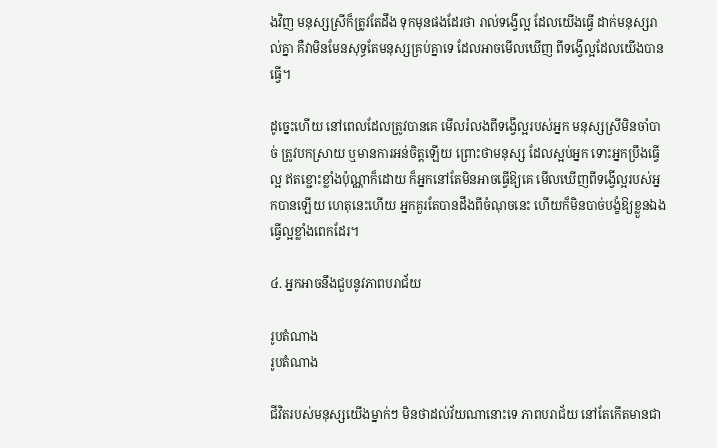ងវិញ មនុស្សស្រីក៏ត្រូវតែដឹង ទុកមុនផងដែរថា រាល់ទង្វើល្អ ដែលយើងធ្វើ ដាក់មនុស្សរាល់គ្នា គឺវាមិនមែនសុទ្ធតែមនុស្សគ្រប់គ្នាទេ ដែលអាចមើលឃើញ ពីទង្វើល្អដែលយើងបានធ្វើ។

ដូច្នេះហើយ នៅពេលដែលត្រូវបានគេ មើលរំលងពីទង្វើល្អរបស់អ្នក មនុស្សស្រីមិនចាំបាច់ ត្រូវបកស្រាយ ឬមានការអន់ចិត្តឡើយ ព្រោះថាមនុស្ស ដែលស្អប់អ្នក ទោះអ្នកប្រឹងធ្វើល្អ ឥតខ្ជោះខ្លាំងប៉ុណ្ណាក៏ដោយ ក៏អ្នកនៅតែមិនអាចធ្វើឱ្យគេ មើលឃើញពីទង្វើល្អរបស់អ្នកបានឡើយ ហេតុនេះហើយ អ្នកគួរតែបានដឹងពីចំណុចនេះ ហើយក៏មិនបាច់បង្ខំឱ្យខ្លួនឯង ធ្វើល្អខ្លាំងពេកដែរ។

៤. អ្នកអាចនឹងជួបនូវភាពបរាជ័យ

រូបតំណាង
រូបតំណាង

ជីវិតរបស់មនុស្សយើងម្នាក់ៗ មិនថាដល់វ័យណានោះទេ ភាពបរាជ័យ នៅតែកើតមានជា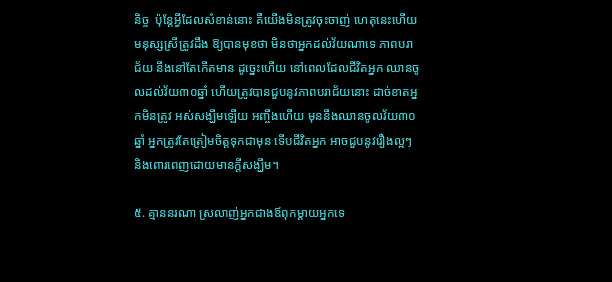និច្ច  ប៉ុន្តែអ្វីដែលសំខាន់នោះ គឺយើងមិនត្រូវចុះចាញ់ ហេតុនេះហើយ មនុស្សស្រីត្រូវដឹង ឱ្យបានមុខថា មិនថាអ្នកដល់វ័យណាទេ ភាពបរាជ័យ នឹងនៅតែកើតមាន ដូច្នេះហើយ នៅពេលដែលជីវិតអ្នក ឈានចូលដល់វ័យ៣០ឆ្នាំ ហើយត្រូវបានជួបនូវភាពបរាជ័យនោះ ដាច់ខាតអ្នកមិនត្រូវ អស់សង្ឃឹមឡើយ អញ្ចឹងហើយ មុននឹងឈានចូលវ័យ៣០ឆ្នាំ អ្នកត្រូវតែត្រៀមចិត្តទុកជាមុន ទើបជីវិតអ្នក អាចជួបនូវរឿងល្អៗ និងពោរពេញដោយមានក្តីសង្ឃឹម។

៥. គ្មាននរណា ស្រលាញ់អ្នកជាងឪពុកម្តាយអ្នកទេ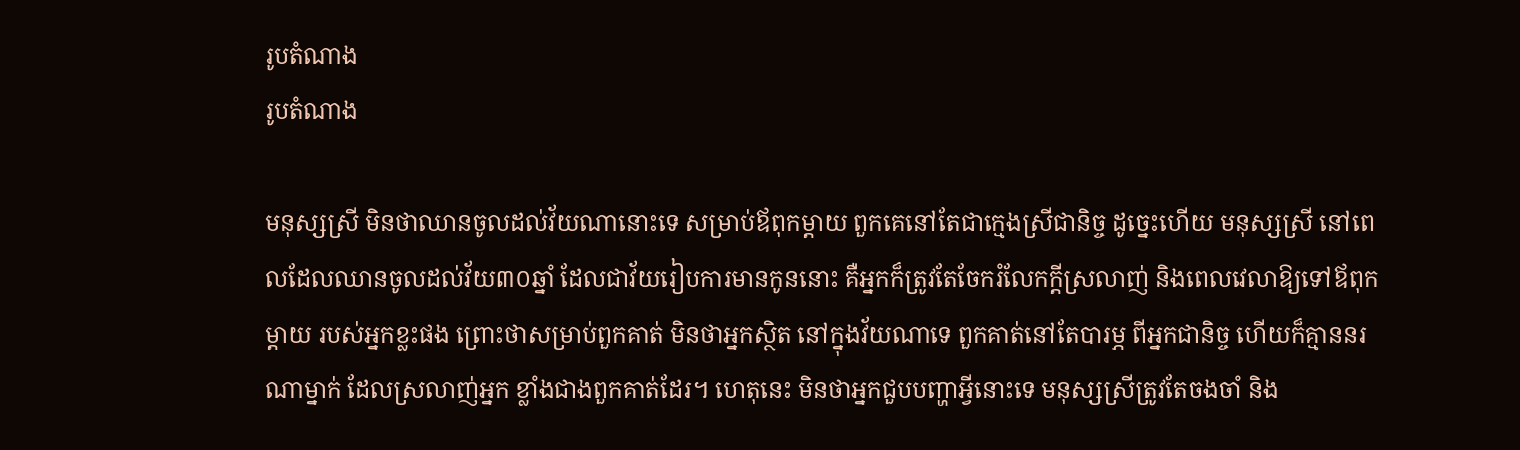រូបតំណាង
រូបតំណាង

មនុស្សស្រី មិនថាឈានចូលដល់វ័យណានោះទេ សម្រាប់ឪពុកម្តាយ ពួកគេនៅតែជាក្មេងស្រីជានិច្ច ដូច្នេះហើយ មនុស្សស្រី នៅពេលដែលឈានចូលដល់វ័យ៣០ឆ្នាំ ដែលជាវ័យរៀបការមានកូននោះ គឺអ្នកក៏ត្រូវតែចែករំលែកក្តីស្រលាញ់ និងពេលវេលាឱ្យទៅឪពុកម្តាយ របស់អ្នកខ្លះផង ព្រោះថាសម្រាប់ពួកគាត់ មិនថាអ្នកស្ថិត នៅក្នុងវ័យណាទេ ពួកគាត់នៅតែបារម្ភ ពីអ្នកជានិច្ច ហើយក៏គ្មាននរណាម្នាក់ ដែលស្រលាញ់អ្នក ខ្លាំងជាងពួកគាត់ដែរ។ ហេតុនេះ មិនថាអ្នកជួបបញ្ហាអ្វីនោះទេ មនុស្សស្រីត្រូវតែចងចាំ និង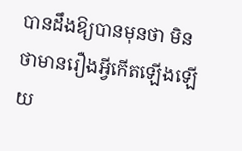បានដឹងឱ្យបានមុនថា មិនថាមានរឿងអ្វីកើតឡើងឡើយ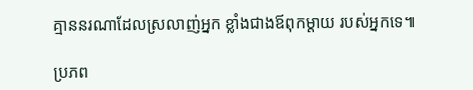គ្មាននរណាដែលស្រលាញ់អ្នក ខ្លាំងជាងឪពុកម្តាយ របស់អ្នកទេ៕

ប្រភព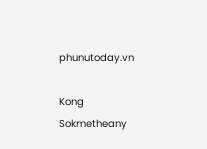phunutoday.vn

Kong Sokmetheany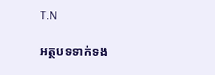T.N

អត្ថបទទាក់ទង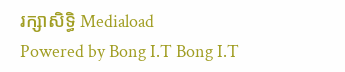រក្សាសិទ្ធិ Mediaload
Powered by Bong I.T Bong I.T